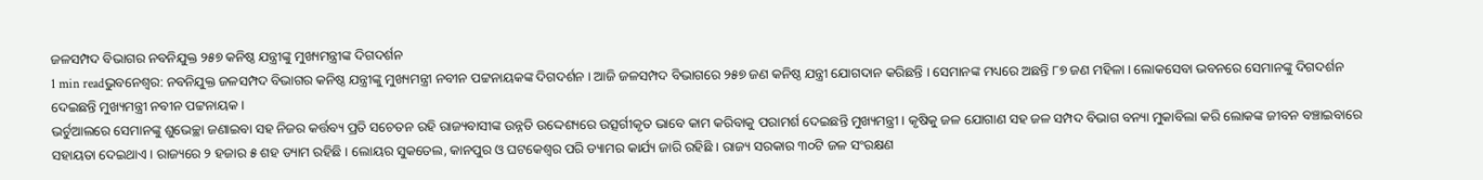ଜଳସମ୍ପଦ ବିଭାଗର ନବନିଯୁକ୍ତ ୨୫୭ କନିଷ୍ଠ ଯନ୍ତ୍ରୀଙ୍କୁ ମୁଖ୍ୟମନ୍ତ୍ରୀଙ୍କ ଦିଗଦର୍ଶନ
1 min readଭୁବନେଶ୍ବର: ନବନିଯୁକ୍ତ ଜଳସମ୍ପଦ ବିଭାଗର କନିଷ୍ଠ ଯନ୍ତ୍ରୀଙ୍କୁ ମୁଖ୍ୟମନ୍ତ୍ରୀ ନବୀନ ପଟ୍ଟନାୟକଙ୍କ ଦିଗଦର୍ଶନ । ଆଜି ଜଳସମ୍ପଦ ବିଭାଗରେ ୨୫୭ ଜଣ କନିଷ୍ଠ ଯନ୍ତ୍ରୀ ଯୋଗଦାନ କରିଛନ୍ତି । ସେମାନଙ୍କ ମଧ୍ୟରେ ଅଛନ୍ତି ୮୭ ଜଣ ମହିଳା । ଲୋକସେବା ଭବନରେ ସେମାନଙ୍କୁ ଦିଗଦର୍ଶନ ଦେଇଛନ୍ତି ମୁଖ୍ୟମନ୍ତ୍ରୀ ନବୀନ ପଟ୍ଟନାୟକ ।
ଭର୍ଚୁଆଲରେ ସେମାନଙ୍କୁ ଶୁଭେଚ୍ଛା ଜଣାଇବା ସହ ନିଜର କର୍ତ୍ତବ୍ୟ ପ୍ରତି ସଚେତନ ରହି ରାଜ୍ୟବାସୀଙ୍କ ଉନ୍ନତି ଉଦ୍ଦେଶ୍ୟରେ ଉତ୍ସର୍ଗୀକୃତ ଭାବେ କାମ କରିବାକୁ ପରାମର୍ଶ ଦେଇଛନ୍ତି ମୁଖ୍ୟମନ୍ତ୍ରୀ । କୃଷିକୁ ଜଳ ଯୋଗାଣ ସହ ଜଳ ସମ୍ପଦ ବିଭାଗ ବନ୍ୟା ମୁକାବିଲା କରି ଲୋକଙ୍କ ଜୀବନ ବଞ୍ଚାଇବାରେ ସହାୟତା ଦେଇଥାଏ । ରାଜ୍ୟରେ ୨ ହଜାର ୫ ଶହ ଡ୍ୟାମ ରହିଛି । ଲୋୟର ସୁକତେଲ, କାନପୁର ଓ ଘଟକେଶ୍ବର ପରି ଡ୍ୟାମର କାର୍ଯ୍ୟ ଜାରି ରହିଛି । ରାଜ୍ୟ ସରକାର ୩୦ଟି ଜଳ ସଂରକ୍ଷଣ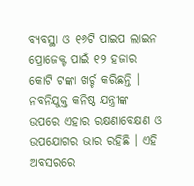ବ୍ୟବସ୍ଥା ଓ ୧୬ଟି ପାଇପ ଲାଇନ ପ୍ରୋଜେକ୍ଟ ପାଇଁ ୧୨ ହଜାର କୋଟି ଟଙ୍କା ଖର୍ଚ୍ଚ କରିଛନ୍ତି । ନବନିଯୁକ୍ତ କନିଷ୍ଠ ଯନ୍ତ୍ରୀଙ୍କ ଉପରେ ଏହାର ରକ୍ଷଣାବେକ୍ଷଣ ଓ ଉପଯୋଗର ଭାର ରହିଛି । ଏହି ଅବସରରେ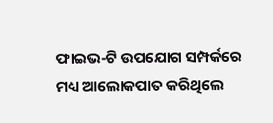ଫାଇଭ-ଟି ଉପଯୋଗ ସମ୍ପର୍କରେ ମଧ୍ୟ ଆଲୋକପାତ କରିଥିଲେ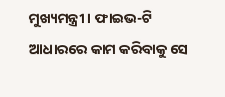ମୁଖ୍ୟମନ୍ତ୍ରୀ । ଫାଇଭ-ଟି ଆଧାରରେ କାମ କରିବାକୁ ସେ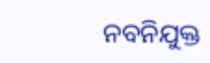ନବନିଯୁକ୍ତ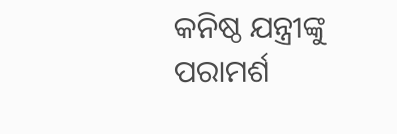କନିଷ୍ଠ ଯନ୍ତ୍ରୀଙ୍କୁ ପରାମର୍ଶ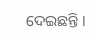ଦେଇଛନ୍ତି ।